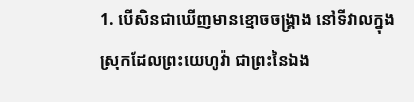1. បើសិនជាឃើញមានខ្មោចចង្គ្រាង នៅទីវាលក្នុងស្រុកដែលព្រះយេហូវ៉ា ជាព្រះនៃឯង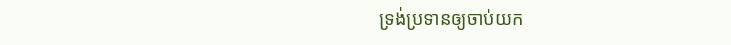ទ្រង់ប្រទានឲ្យចាប់យក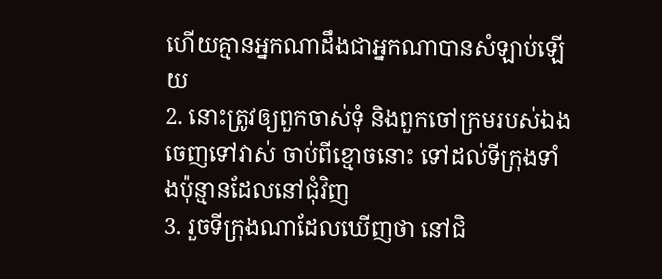ហើយគ្មានអ្នកណាដឹងជាអ្នកណាបានសំឡាប់ឡើយ
2. នោះត្រូវឲ្យពួកចាស់ទុំ និងពួកចៅក្រមរបស់ឯងចេញទៅវាស់ ចាប់ពីខ្មោចនោះ ទៅដល់ទីក្រុងទាំងប៉ុន្មានដែលនៅជុំវិញ
3. រួចទីក្រុងណាដែលឃើញថា នៅជិ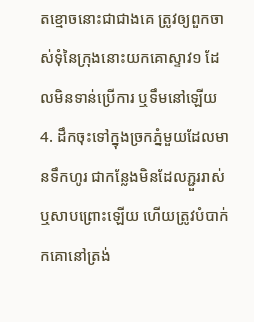តខ្មោចនោះជាជាងគេ ត្រូវឲ្យពួកចាស់ទុំនៃក្រុងនោះយកគោស្ទាវ១ ដែលមិនទាន់ប្រើការ ឬទឹមនៅឡើយ
4. ដឹកចុះទៅក្នុងច្រកភ្នំមួយដែលមានទឹកហូរ ជាកន្លែងមិនដែលភ្ជួររាស់ ឬសាបព្រោះឡើយ ហើយត្រូវបំបាក់កគោនៅត្រង់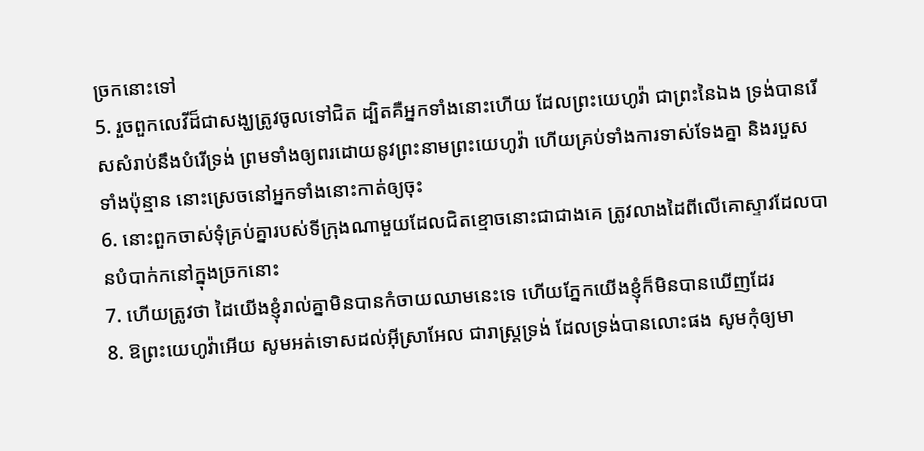ច្រកនោះទៅ
5. រួចពួកលេវីដ៏ជាសង្ឃត្រូវចូលទៅជិត ដ្បិតគឺអ្នកទាំងនោះហើយ ដែលព្រះយេហូវ៉ា ជាព្រះនៃឯង ទ្រង់បានរើសសំរាប់នឹងបំរើទ្រង់ ព្រមទាំងឲ្យពរដោយនូវព្រះនាមព្រះយេហូវ៉ា ហើយគ្រប់ទាំងការទាស់ទែងគ្នា និងរបួសទាំងប៉ុន្មាន នោះស្រេចនៅអ្នកទាំងនោះកាត់ឲ្យចុះ
6. នោះពួកចាស់ទុំគ្រប់គ្នារបស់ទីក្រុងណាមួយដែលជិតខ្មោចនោះជាជាងគេ ត្រូវលាងដៃពីលើគោស្ទាវដែលបានបំបាក់កនៅក្នុងច្រកនោះ
7. ហើយត្រូវថា ដៃយើងខ្ញុំរាល់គ្នាមិនបានកំចាយឈាមនេះទេ ហើយភ្នែកយើងខ្ញុំក៏មិនបានឃើញដែរ
8. ឱព្រះយេហូវ៉ាអើយ សូមអត់ទោសដល់អ៊ីស្រាអែល ជារាស្ត្រទ្រង់ ដែលទ្រង់បានលោះផង សូមកុំឲ្យមា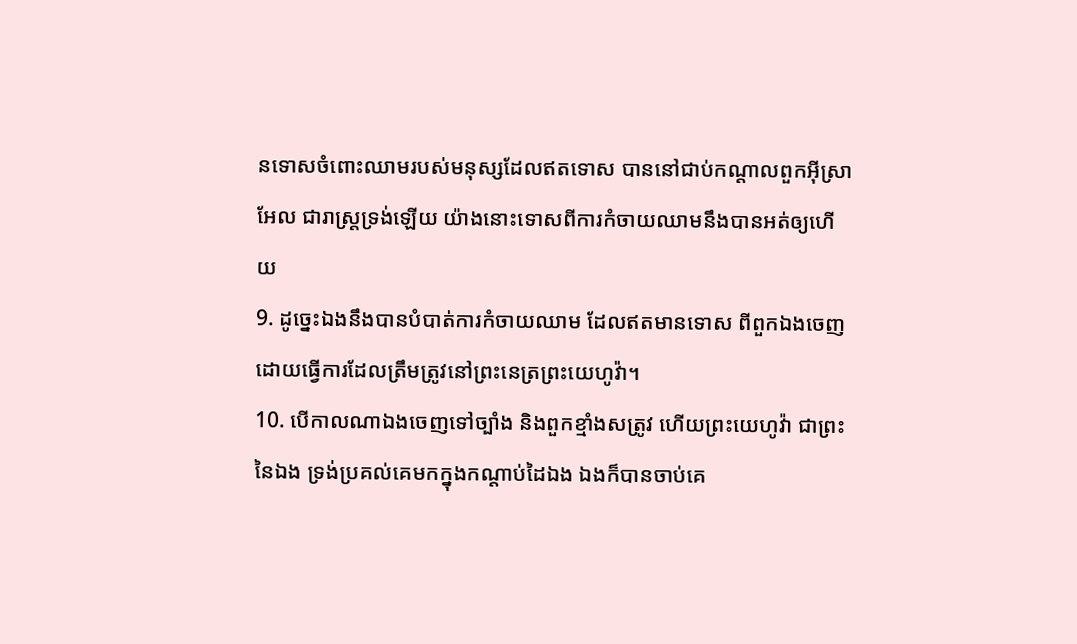នទោសចំពោះឈាមរបស់មនុស្សដែលឥតទោស បាននៅជាប់កណ្តាលពួកអ៊ីស្រាអែល ជារាស្ត្រទ្រង់ឡើយ យ៉ាងនោះទោសពីការកំចាយឈាមនឹងបានអត់ឲ្យហើយ
9. ដូច្នេះឯងនឹងបានបំបាត់ការកំចាយឈាម ដែលឥតមានទោស ពីពួកឯងចេញ ដោយធ្វើការដែលត្រឹមត្រូវនៅព្រះនេត្រព្រះយេហូវ៉ា។
10. បើកាលណាឯងចេញទៅច្បាំង និងពួកខ្មាំងសត្រូវ ហើយព្រះយេហូវ៉ា ជាព្រះនៃឯង ទ្រង់ប្រគល់គេមកក្នុងកណ្តាប់ដៃឯង ឯងក៏បានចាប់គេ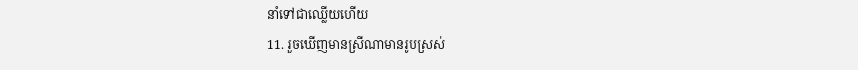នាំទៅជាឈ្លើយហើយ
11. រួចឃើញមានស្រីណាមានរូបស្រស់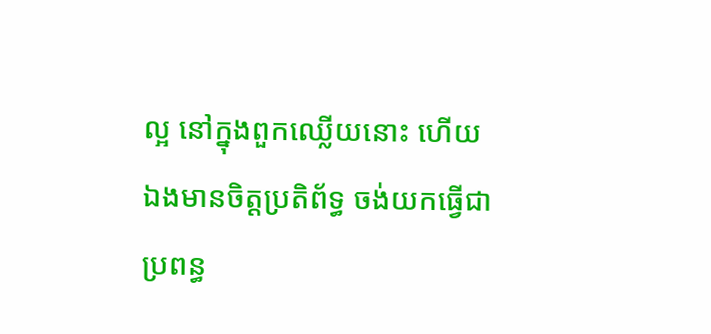ល្អ នៅក្នុងពួកឈ្លើយនោះ ហើយឯងមានចិត្តប្រតិព័ទ្ធ ចង់យកធ្វើជាប្រពន្ធ